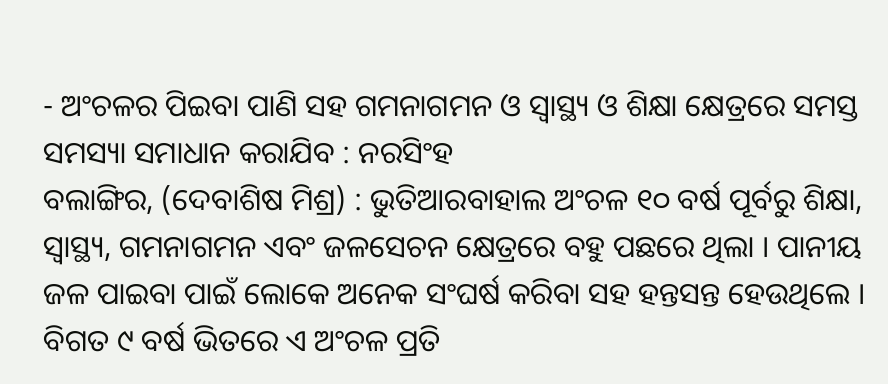- ଅଂଚଳର ପିଇବା ପାଣି ସହ ଗମନାଗମନ ଓ ସ୍ୱାସ୍ଥ୍ୟ ଓ ଶିକ୍ଷା କ୍ଷେତ୍ରରେ ସମସ୍ତ ସମସ୍ୟା ସମାଧାନ କରାଯିବ : ନରସିଂହ
ବଲାଙ୍ଗିର, (ଦେବାଶିଷ ମିଶ୍ର) : ଭୁତିଆରବାହାଲ ଅଂଚଳ ୧୦ ବର୍ଷ ପୂର୍ବରୁ ଶିକ୍ଷା, ସ୍ୱାସ୍ଥ୍ୟ, ଗମନାଗମନ ଏବଂ ଜଳସେଚନ କ୍ଷେତ୍ରରେ ବହୁ ପଛରେ ଥିଲା । ପାନୀୟ ଜଳ ପାଇବା ପାଇଁ ଲୋକେ ଅନେକ ସଂଘର୍ଷ କରିବା ସହ ହନ୍ତସନ୍ତ ହେଉଥିଲେ । ବିଗତ ୯ ବର୍ଷ ଭିତରେ ଏ ଅଂଚଳ ପ୍ରତି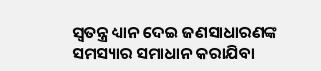ସ୍ୱତନ୍ତ୍ର ଧ୍ୟାନ ଦେଇ ଜଣସାଧାରଣଙ୍କ ସମସ୍ୟାର ସମାଧାନ କରାଯିବା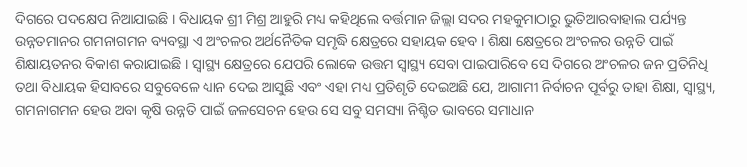ଦିଗରେ ପଦକ୍ଷେପ ନିଆଯାଇଛି । ବିଧାୟକ ଶ୍ରୀ ମିଶ୍ର ଆହୁରି ମଧ୍ୟ କହିଥିଲେ ବର୍ତ୍ତମାନ ଜିଲ୍ଲା ସଦର ମହକୁମାଠାରୁ ଭୁତିଆରବାହାଲ ପର୍ଯ୍ୟନ୍ତ ଉନ୍ନତମାନର ଗମନାଗମନ ବ୍ୟବସ୍ଥା ଏ ଅଂଚଳର ଅର୍ଥନୈତିକ ସମୃଦ୍ଧି କ୍ଷେତ୍ରରେ ସହାୟକ ହେବ । ଶିକ୍ଷା କ୍ଷେତ୍ରରେ ଅଂଚଳର ଉନ୍ନତି ପାଇଁ ଶିକ୍ଷାୟତନର ବିକାଶ କରାଯାଇଛି । ସ୍ୱାସ୍ଥ୍ୟ କ୍ଷେତ୍ରରେ ଯେପରି ଲୋକେ ଉତ୍ତମ ସ୍ୱାସ୍ଥ୍ୟ ସେବା ପାଇପାରିବେ ସେ ଦିଗରେ ଅଂଚଳର ଜନ ପ୍ରତିନିଧି ତଥା ବିଧାୟକ ହିସାବରେ ସବୁବେଳେ ଧ୍ୟାନ ଦେଇ ଆସୁଛି ଏବଂ ଏହା ମଧ୍ୟ ପ୍ରତିଶୃତି ଦେଇଅଛି ଯେ, ଆଗାମୀ ନିର୍ବାଚନ ପୂର୍ବରୁ ତାହା ଶିକ୍ଷା, ସ୍ୱାସ୍ଥ୍ୟ, ଗମନାଗମନ ହେଉ ଅବା କୃଷି ଉନ୍ନତି ପାଇଁ ଜଳସେଚନ ହେଉ ସେ ସବୁ ସମସ୍ୟା ନିଶ୍ଚିତ ଭାବରେ ସମାଧାନ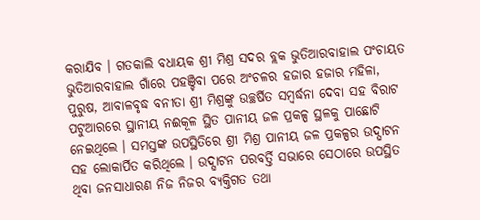କରାଯିବ । ଗତକାଲି ବଧାୟକ ଶ୍ରୀ ମିଶ୍ର ସଦର ବ୍ଲକ ଭୁତିଆରବାହାଲ ପଂଚାୟତ ଭୁତିଆରବାହାଲ ଗାଁରେ ପହଞ୍ଚିବା ପରେ ଅଂଚଳର ହଜାର ହଜାର ମହିଳା, ପୁରୁଷ, ଆବାଳବୃଦ୍ଧ ବନୀତା ଶ୍ରୀ ମିଶ୍ରଙ୍କୁ ଉଚ୍ଛର୍ଷିତ ସମ୍ବର୍ଦ୍ଧନା ଦେବା ସହ ବିରାଟ ପଟୁଆରରେ ସ୍ଥାନୀୟ ନଈକୂଳ ସ୍ଥିତ ପାନୀୟ ଜଳ ପ୍ରକଳ୍ପ ସ୍ଥଳକୁ ପାଛୋଟି ନେଇଥିଲେ । ସମସ୍ତଙ୍କ ଉପସ୍ଥିତିରେ ଶ୍ରୀ ମିଶ୍ର ପାନୀୟ ଜଳ ପ୍ରକଳ୍ପର ଉଦ୍ଘାଟନ ସହ ଲୋକାର୍ପିତ କରିଥିଲେ । ଉଦ୍ଘାଟନ ପରବର୍ତ୍ତି ସଭାରେ ସେଠାରେ ଉପସ୍ଥିତ ଥିବା ଜନସାଧାରଣ ନିଜ ନିଜର ବ୍ୟକ୍ତିଗତ ତଥା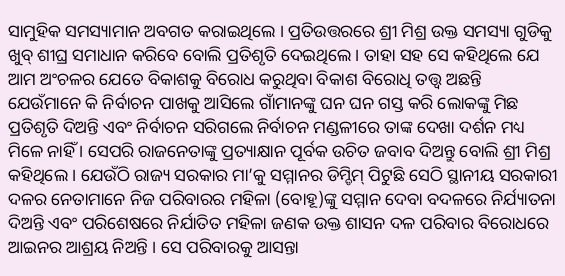ସାମୁହିକ ସମସ୍ୟାମାନ ଅବଗତ କରାଇଥିଲେ । ପ୍ରତିଉତ୍ତରରେ ଶ୍ରୀ ମିଶ୍ର ଉକ୍ତ ସମସ୍ୟା ଗୁଡିକୁ ଖୁବ୍ ଶୀଘ୍ର ସମାଧାନ କରିବେ ବୋଲି ପ୍ରତିଶୃତି ଦେଇଥିଲେ । ତାହା ସହ ସେ କହିଥିଲେ ଯେ ଆମ ଅଂଚଳର ଯେତେ ବିକାଶକୁ ବିରୋଧ କରୁଥିବା ବିକାଶ ବିରୋଧି ତତ୍ତ୍ୱ ଅଛନ୍ତି ଯେଉଁମାନେ କି ନିର୍ବାଚନ ପାଖକୁ ଆସିଲେ ଗାଁମାନଙ୍କୁ ଘନ ଘନ ଗସ୍ତ କରି ଲୋକଙ୍କୁ ମିଛ ପ୍ରତିଶୃତି ଦିଅନ୍ତି ଏବଂ ନିର୍ବାଚନ ସରିଗଲେ ନିର୍ବାଚନ ମଣ୍ଡଳୀରେ ତାଙ୍କ ଦେଖା ଦର୍ଶନ ମଧ୍ୟ ମିଳେ ନାହିଁ । ସେପରି ରାଜନେତାଙ୍କୁ ପ୍ରତ୍ୟାକ୍ଷାନ ପୂର୍ବକ ଉଚିତ ଜବାବ ଦିଅନ୍ତୁ ବୋଲି ଶ୍ରୀ ମିଶ୍ର କହିଥିଲେ । ଯେଉଁଠି ରାଜ୍ୟ ସରକାର ମା’କୁ ସମ୍ମାନର ଡିମ୍ଡିମ୍ ପିଟୁଛି ସେଠି ସ୍ଥାନୀୟ ସରକାରୀ ଦଳର ନେତାମାନେ ନିଜ ପରିବାରର ମହିଳା (ବୋହୂ)ଙ୍କୁ ସମ୍ମାନ ଦେବା ବଦଳରେ ନିର୍ଯ୍ୟାତନା ଦିଅନ୍ତି ଏବଂ ପରିଶେଷରେ ନିର୍ଯାତିତ ମହିଳା ଜଣକ ଉକ୍ତ ଶାସନ ଦଳ ପରିବାର ବିରୋଧରେ ଆଇନର ଆଶ୍ରୟ ନିଅନ୍ତି । ସେ ପରିବାରକୁ ଆସନ୍ତା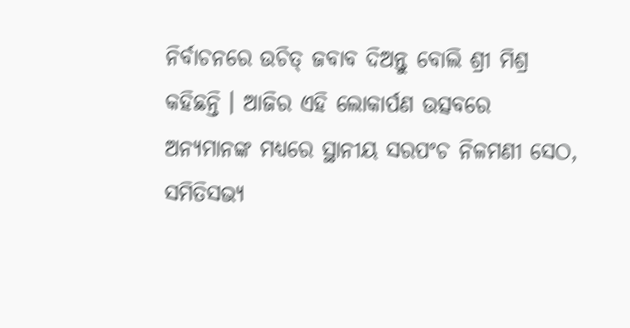ନିର୍ବାଚନରେ ଉଚିତ୍ ଜବାବ ଦିଅନ୍ତୁ ବୋଲି ଶ୍ରୀ ମିଶ୍ର କହିଛନ୍ତି । ଆଜିର ଏହି ଲୋକାର୍ପଣ ଉତ୍ସବରେ ଅନ୍ୟମାନଙ୍କ ମଧ୍ୟରେ ସ୍ଥାନୀୟ ସରପଂଚ ନିଳମଣୀ ସେଠ, ସମିତିସଭ୍ୟ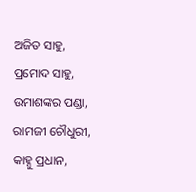ଅଜିତ ସାହୁ, ପ୍ରମୋଦ ସାହୁ, ଉମାଶଙ୍କର ପଣ୍ଡା, ରାମଜୀ ଚୌଧୁରୀ, କାହ୍ନୁ ପ୍ରଧାନ,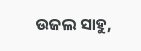ଉଜଲ ସାହୁ,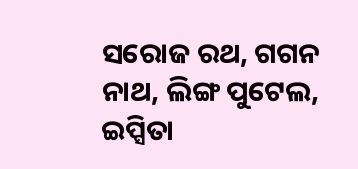ସରୋଜ ରଥ, ଗଗନ ନାଥ, ଲିଙ୍ଗ ପୁଟେଲ, ଇପ୍ସିତା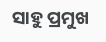ସାହୁ ପ୍ରମୁଖ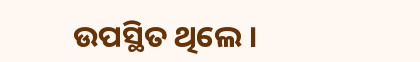ଉପସ୍ଥିତ ଥିଲେ ।